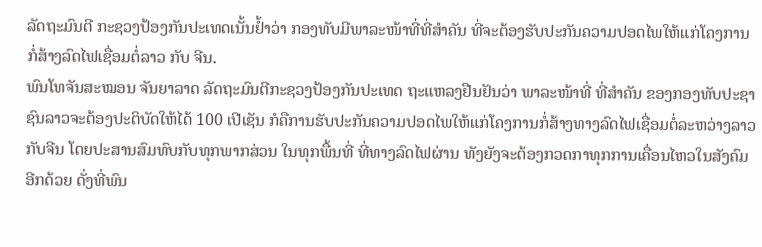ລັດຖະມົນຕີ ກະຊວງປ້ອງກັນປະເທດເນັ້ນຢໍ້າວ່າ ກອງທັບມີພາລະໜ້າທີ່ທີ່ສໍາຄັນ ທີ່ຈະຕ້ອງຮັບປະກັນຄວາມປອດໄພໃຫ້ແກ່ໂຄງການກໍ່ສ້າງລົດໄຟເຊື່ອມຕໍ່ລາວ ກັບ ຈີນ.
ພົນໂທຈັນສະໝອນ ຈັນຍາລາດ ລັດຖະມົນຕີກະຊວງປ້ອງກັນປະເທດ ຖະແຫລງຢືນຢັນວ່າ ພາລະໜ້າທີ່ ທີ່ສໍາຄັນ ຂອງກອງທັບປະຊາຊົນລາວຈະຕ້ອງປະຕິບັດໃຫ້ໄດ້ 100 ເປີເຊັນ ກໍຄືການຮັບປະກັນຄວາມປອດໄພໃຫ້ແກ່ໂຄງການກໍ່ສ້າງທາງລົດໄຟເຊື່ອມຕໍ່ລະຫວ່າງລາວກັບຈີນ ໂດຍປະສານສົມທົບກັບທຸກພາກສ່ວນ ໃນທຸກພື້ນທີ່ ທີ່ທາງລົດໄຟຜ່ານ ທັງຍັງຈະຕ້ອງກວດກາທຸກການເຄື່ອນໄຫວໃນສັງຄົມ ອີກດ້ວຍ ດັ່ງທີ່ພົນ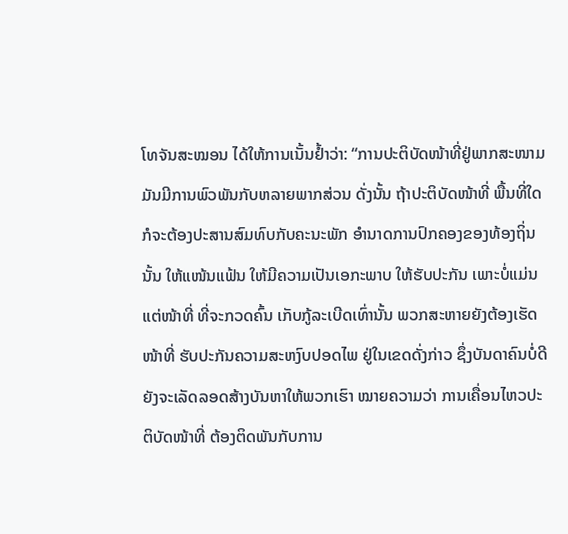ໂທຈັນສະໝອນ ໄດ້ໃຫ້ການເນັ້ນຢໍ້າວ່າ: “ການປະຕິບັດໜ້າທີ່ຢູ່ພາກສະໜາມ ມັນມີການພົວພັນກັບຫລາຍພາກສ່ວນ ດັ່ງນັ້ນ ຖ້າປະຕິບັດໜ້າທີ່ ພື້ນທີ່ໃດ ກໍຈະຕ້ອງປະສານສົມທົບກັບຄະນະພັກ ອໍານາດການປົກຄອງຂອງທ້ອງຖິ່ນນັ້ນ ໃຫ້ແໜ້ນແຟ້ນ ໃຫ້ມີຄວາມເປັນເອກະພາບ ໃຫ້ຮັບປະກັນ ເພາະບໍ່ແມ່ນແຕ່ໜ້າທີ່ ທີ່ຈະກວດຄົ້ນ ເກັບກູ້ລະເບີດເທົ່ານັ້ນ ພວກສະຫາຍຍັງຕ້ອງເຮັດໜ້າທີ່ ຮັບປະກັນຄວາມສະຫງົບປອດໄພ ຢູ່ໃນເຂດດັ່ງກ່າວ ຊຶ່ງບັນດາຄົນບໍ່ດີ ຍັງຈະເລັດລອດສ້າງບັນຫາໃຫ້ພວກເຮົາ ໝາຍຄວາມວ່າ ການເຄື່ອນໄຫວປະຕິບັດໜ້າທີ່ ຕ້ອງຕິດພັນກັບການ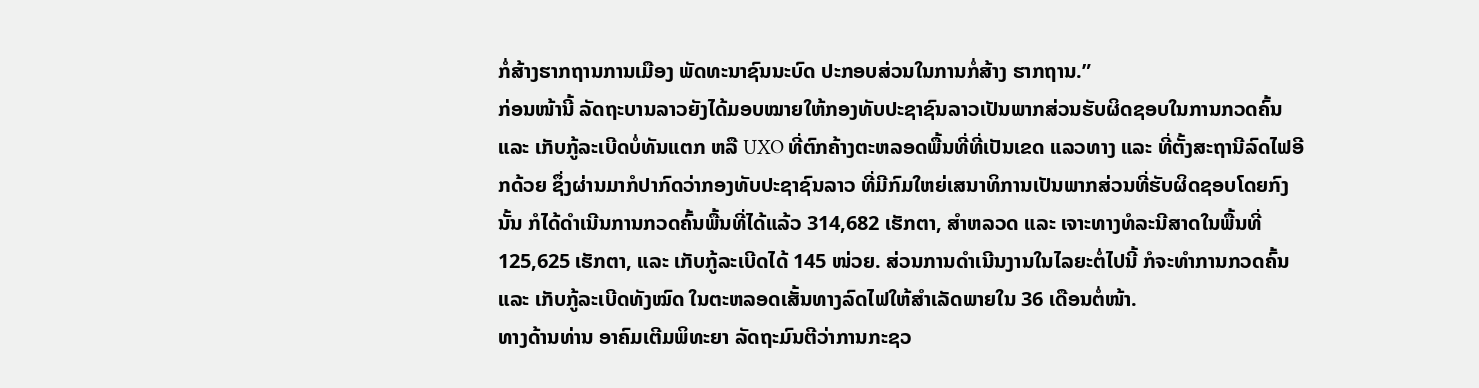ກໍ່ສ້າງຮາກຖານການເມືອງ ພັດທະນາຊົນນະບົດ ປະກອບສ່ວນໃນການກໍ່ສ້າງ ຮາກຖານ.”
ກ່ອນໜ້ານີ້ ລັດຖະບານລາວຍັງໄດ້ມອບໝາຍໃຫ້ກອງທັບປະຊາຊົນລາວເປັນພາກສ່ວນຮັບຜິດຊອບໃນການກວດຄົ້ນ ແລະ ເກັບກູ້ລະເບີດບໍ່ທັນແຕກ ຫລື UXO ທີ່ຕົກຄ້າງຕະຫລອດພື້ນທີ່ທີ່ເປັນເຂດ ແລວທາງ ແລະ ທີ່ຕັ້ງສະຖານີລົດໄຟອີກດ້ວຍ ຊຶ່ງຜ່ານມາກໍປາກົດວ່າກອງທັບປະຊາຊົນລາວ ທີ່ມີກົມໃຫຍ່ເສນາທິການເປັນພາກສ່ວນທີ່ຮັບຜິດຊອບໂດຍກົງນັ້ນ ກໍໄດ້ດໍາເນີນການກວດຄົ້ນພື້ນທີ່ໄດ້ແລ້ວ 314,682 ເຮັກຕາ, ສໍາຫລວດ ແລະ ເຈາະທາງທໍລະນີສາດໃນພື້ນທີ່ 125,625 ເຮັກຕາ, ແລະ ເກັບກູ້ລະເບີດໄດ້ 145 ໜ່ວຍ. ສ່ວນການດໍາເນີນງານໃນໄລຍະຕໍ່ໄປນີ້ ກໍຈະທໍາການກວດຄົ້ນ ແລະ ເກັບກູ້ລະເບີດທັງໝົດ ໃນຕະຫລອດເສັ້ນທາງລົດໄຟໃຫ້ສໍາເລັດພາຍໃນ 36 ເດືອນຕໍ່ໜ້າ.
ທາງດ້ານທ່ານ ອາຄົມເຕີມພິທະຍາ ລັດຖະມົນຕີວ່າການກະຊວ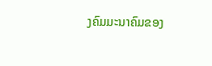ງຄົມມະນາຄົມຂອງ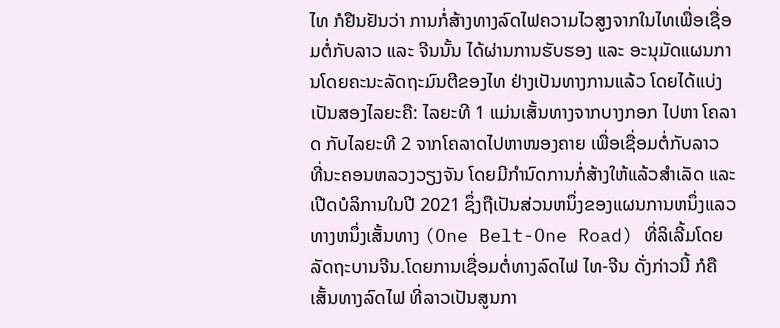ໄທ ກໍຢືນຢັນວ່າ ການກໍ່ສ້າງທາງລົດໄຟຄວາມໄວສູງຈາກໃນໄທເພື່ອເຊື່ອມຕໍ່ກັບລາວ ແລະ ຈີນນັ້ນ ໄດ້ຜ່ານການຮັບຮອງ ແລະ ອະນຸມັດແຜນການໂດຍຄະນະລັດຖະມົນຕີຂອງໄທ ຢ່າງເປັນທາງການແລ້ວ ໂດຍໄດ້ແບ່ງເປັນສອງໄລຍະຄື: ໄລຍະທີ 1 ແມ່ນເສັ້ນທາງຈາກບາງກອກ ໄປຫາ ໂຄລາດ ກັບໄລຍະທີ 2 ຈາກໂຄລາດໄປຫາໜອງຄາຍ ເພື່ອເຊື່ອມຕໍ່ກັບລາວ ທີ່ນະຄອນຫລວງວຽງຈັນ ໂດຍມີກຳນົດການກໍ່ສ້າງໃຫ້ແລ້ວສຳເລັດ ແລະ ເປີດບໍລິການໃນປີ 2021 ຊຶ່ງຖືເປັນສ່ວນຫນຶ່ງຂອງແຜນການຫນຶ່ງແລວທາງຫນຶ່ງເສັ້ນທາງ (One Belt-One Road) ທີ່ລິເລີ້ມໂດຍລັດຖະບານຈີນ.ໂດຍການເຊື່ອມຕໍ່ທາງລົດໄຟ ໄທ-ຈີນ ດັ່ງກ່າວນີ້ ກໍຄືເສັ້ນທາງລົດໄຟ ທີ່ລາວເປັນສູນກາ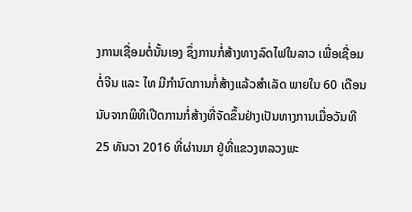ງການເຊື່ອມຕໍ່ນັ້ນເອງ ຊຶ່ງການກໍ່ສ້າງທາງລົດໄຟໃນລາວ ເພື່ອເຊື່ອມຕໍ່ຈີນ ແລະ ໄທ ມີກຳນົດການກໍ່ສ້າງແລ້ວສຳເລັດ ພາຍໃນ 60 ເດືອນ ນັບຈາກພິທີເປີດການກໍ່ສ້າງທີ່ຈັດຂຶ້ນຢ່າງເປັນທາງການເມື່ອວັນທີ 25 ທັນວາ 2016 ທີ່ຜ່ານມາ ຢູ່ທີ່ແຂວງຫລວງພະ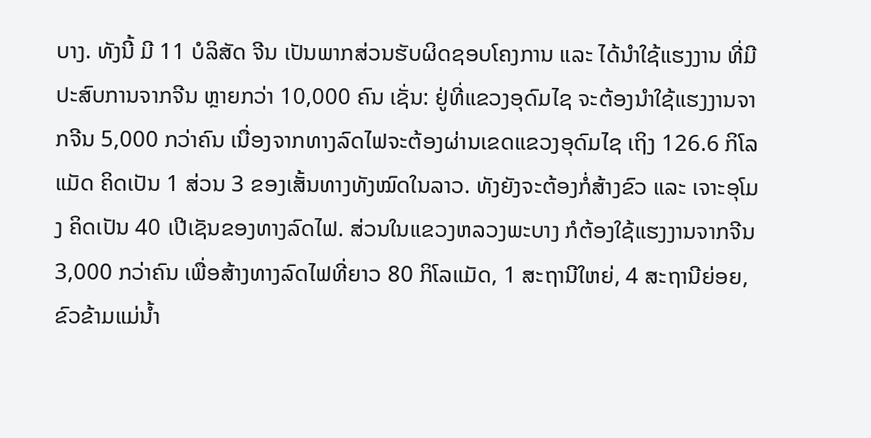ບາງ. ທັງນີ້ ມີ 11 ບໍລິສັດ ຈີນ ເປັນພາກສ່ວນຮັບຜິດຊອບໂຄງການ ແລະ ໄດ້ນຳໃຊ້ແຮງງານ ທີ່ມີປະສົບການຈາກຈີນ ຫຼາຍກວ່າ 10,000 ຄົນ ເຊັ່ນ: ຢູ່ທີ່ແຂວງອຸດົມໄຊ ຈະຕ້ອງນຳໃຊ້ແຮງງານຈາກຈີນ 5,000 ກວ່າຄົນ ເນື່ອງຈາກທາງລົດໄຟຈະຕ້ອງຜ່ານເຂດແຂວງອຸດົມໄຊ ເຖິງ 126.6 ກິໂລແມັດ ຄິດເປັນ 1 ສ່ວນ 3 ຂອງເສັ້ນທາງທັງໝົດໃນລາວ. ທັງຍັງຈະຕ້ອງກໍ່ສ້າງຂົວ ແລະ ເຈາະອຸໂມງ ຄິດເປັນ 40 ເປີເຊັນຂອງທາງລົດໄຟ. ສ່ວນໃນແຂວງຫລວງພະບາງ ກໍຕ້ອງໃຊ້ແຮງງານຈາກຈີນ 3,000 ກວ່າຄົນ ເພື່ອສ້າງທາງລົດໄຟທີ່ຍາວ 80 ກິໂລແມັດ, 1 ສະຖານີໃຫຍ່, 4 ສະຖານີຍ່ອຍ, ຂົວຂ້າມແມ່ນໍ້າ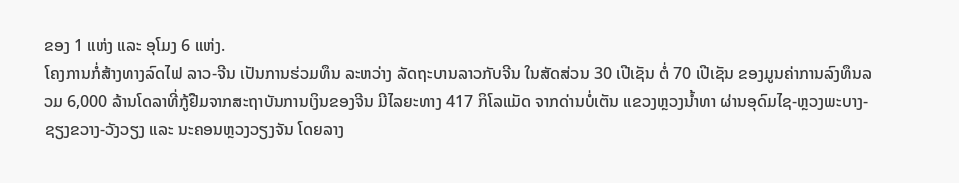ຂອງ 1 ແຫ່ງ ແລະ ອຸໂມງ 6 ແຫ່ງ.
ໂຄງການກໍ່ສ້າງທາງລົດໄຟ ລາວ-ຈີນ ເປັນການຮ່ວມທຶນ ລະຫວ່າງ ລັດຖະບານລາວກັບຈີນ ໃນສັດສ່ວນ 30 ເປີເຊັນ ຕໍ່ 70 ເປີເຊັນ ຂອງມູນຄ່າການລົງທຶນລວມ 6,000 ລ້ານໂດລາທີ່ກູ້ຢືມຈາກສະຖາບັນການເງິນຂອງຈີນ ມີໄລຍະທາງ 417 ກິໂລແມັດ ຈາກດ່ານບໍ່ເຕັນ ແຂວງຫຼວງນໍ້າທາ ຜ່ານອຸດົມໄຊ-ຫຼວງພະບາງ-ຊຽງຂວາງ-ວັງວຽງ ແລະ ນະຄອນຫຼວງວຽງຈັນ ໂດຍລາງ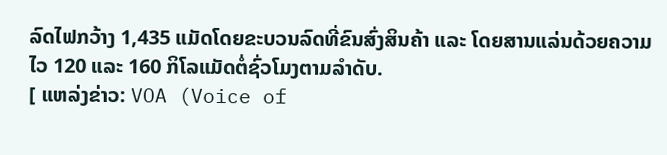ລົດໄຟກວ້າງ 1,435 ແມັດໂດຍຂະບວນລົດທີ່ຂົນສົ່ງສິນຄ້າ ແລະ ໂດຍສານແລ່ນດ້ວຍຄວາມໄວ 120 ແລະ 160 ກິໂລແມັດຕໍ່ຊົ່ວໂມງຕາມລຳດັບ.
[ ແຫລ່ງຂ່າວ: VOA (Voice of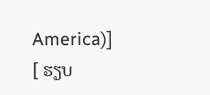America)]
[ ຮຽບ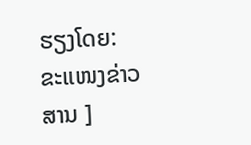ຮຽງໂດຍ: ຂະແໜງຂ່າວສານ ]